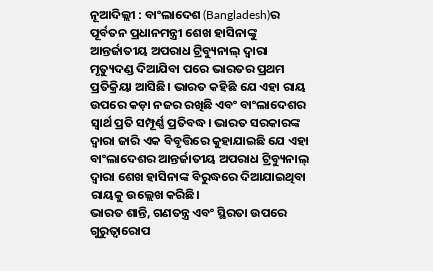ନୂଆଦିଲ୍ଲୀ : ବାଂଲାଦେଶ (Bangladesh)ର ପୂର୍ବତନ ପ୍ରଧାନମନ୍ତ୍ରୀ ଶେଖ ହାସିନାଙ୍କୁ ଆନ୍ତର୍ଜାତୀୟ ଅପରାଧ ଟ୍ରିବ୍ୟୁନାଲ୍ ଦ୍ୱାରା ମୃତ୍ୟୁଦଣ୍ଡ ଦିଆଯିବା ପରେ ଭାରତର ପ୍ରଥମ ପ୍ରତିକ୍ରିୟା ଆସିଛି। ଭାରତ କହିଛି ଯେ ଏହା ରାୟ ଉପରେ କଡ଼ା ନଜର ରଖିଛି ଏବଂ ବାଂଲାଦେଶର ସ୍ୱାର୍ଥ ପ୍ରତି ସମ୍ପୂର୍ଣ୍ଣ ପ୍ରତିବଦ୍ଧ। ଭାରତ ସରକାରଙ୍କ ଦ୍ୱାରା ଜାରି ଏକ ବିବୃତ୍ତିରେ କୁହାଯାଇଛି ଯେ ଏହା ବାଂଲାଦେଶର ଆନ୍ତର୍ଜାତୀୟ ଅପରାଧ ଟ୍ରିବ୍ୟୁନାଲ୍ ଦ୍ୱାରା ଶେଖ ହାସିନାଙ୍କ ବିରୁଦ୍ଧରେ ଦିଆଯାଇଥିବା ରାୟକୁ ଉଲ୍ଲେଖ କରିଛି।
ଭାରତ ଶାନ୍ତି, ଗଣତନ୍ତ୍ର ଏବଂ ସ୍ଥିରତା ଉପରେ ଗୁରୁତ୍ୱାରୋପ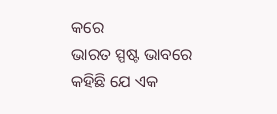କରେ
ଭାରତ ସ୍ପଷ୍ଟ ଭାବରେ କହିଛି ଯେ ଏକ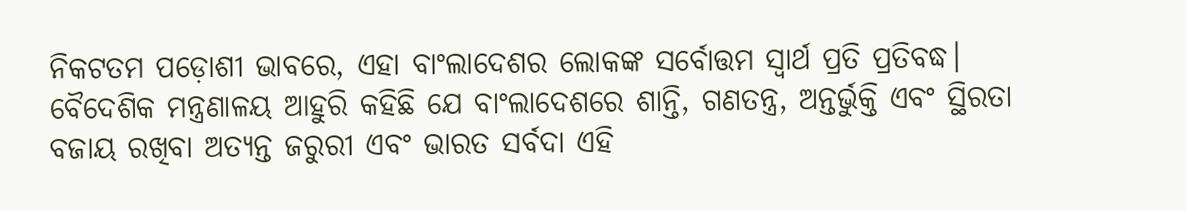ନିକଟତମ ପଡ଼ୋଶୀ ଭାବରେ, ଏହା ବାଂଲାଦେଶର ଲୋକଙ୍କ ସର୍ବୋତ୍ତମ ସ୍ୱାର୍ଥ ପ୍ରତି ପ୍ରତିବଦ୍ଧ। ବୈଦେଶିକ ମନ୍ତ୍ରଣାଳୟ ଆହୁରି କହିଛି ଯେ ବାଂଲାଦେଶରେ ଶାନ୍ତି, ଗଣତନ୍ତ୍ର, ଅନ୍ତର୍ଭୁକ୍ତି ଏବଂ ସ୍ଥିରତା ବଜାୟ ରଖିବା ଅତ୍ୟନ୍ତ ଜରୁରୀ ଏବଂ ଭାରତ ସର୍ବଦା ଏହି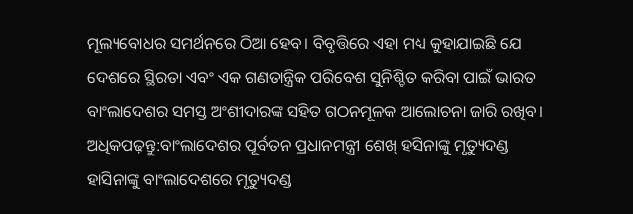ମୂଲ୍ୟବୋଧର ସମର୍ଥନରେ ଠିଆ ହେବ। ବିବୃତ୍ତିରେ ଏହା ମଧ୍ୟ କୁହାଯାଇଛି ଯେ ଦେଶରେ ସ୍ଥିରତା ଏବଂ ଏକ ଗଣତାନ୍ତ୍ରିକ ପରିବେଶ ସୁନିଶ୍ଚିତ କରିବା ପାଇଁ ଭାରତ ବାଂଲାଦେଶର ସମସ୍ତ ଅଂଶୀଦାରଙ୍କ ସହିତ ଗଠନମୂଳକ ଆଲୋଚନା ଜାରି ରଖିବ।
ଅଧିକପଢ଼ନ୍ତୁ:ବାଂଲାଦେଶର ପୂର୍ବତନ ପ୍ରଧାନମନ୍ତ୍ରୀ ଶେଖ୍ ହସିନାଙ୍କୁ ମୃତ୍ୟୁଦଣ୍ଡ
ହାସିନାଙ୍କୁ ବାଂଲାଦେଶରେ ମୃତ୍ୟୁଦଣ୍ଡ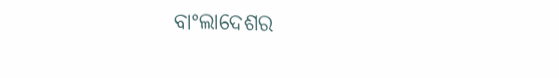ବାଂଲାଦେଶର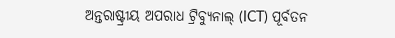ଅନ୍ତରାଷ୍ଟ୍ରୀୟ ଅପରାଧ ଟ୍ରିବ୍ୟୁନାଲ୍ (ICT) ପୂର୍ବତନ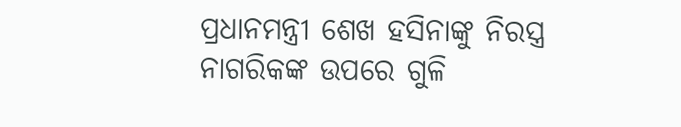ପ୍ରଧାନମନ୍ତ୍ରୀ ଶେଖ ହସିନାଙ୍କୁ ନିରସ୍ତ୍ର ନାଗରିକଙ୍କ ଉପରେ ଗୁଳି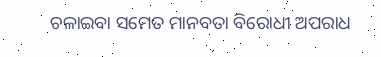ଚଳାଇବା ସମେତ ମାନବତା ବିରୋଧୀ ଅପରାଧ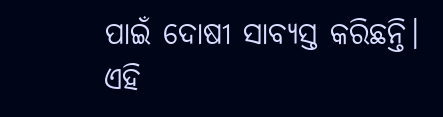ପାଇଁ ଦୋଷୀ ସାବ୍ୟସ୍ତ କରିଛନ୍ତି। ଏହି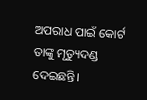ଅପରାଧ ପାଇଁ କୋର୍ଟ ତାଙ୍କୁ ମୃତ୍ୟୁଦଣ୍ଡ ଦେଇଛନ୍ତି।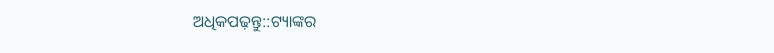ଅଧିକପଢ଼ନ୍ତୁ::ଟ୍ୟାଙ୍କର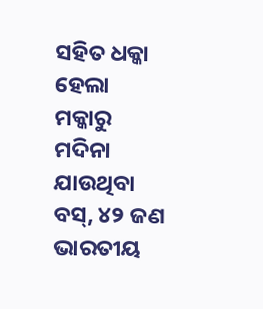ସହିତ ଧକ୍କା ହେଲା ମକ୍କାରୁ ମଦିନା ଯାଉଥିବା ବସ୍, ୪୨ ଜଣ ଭାରତୀୟ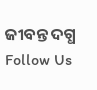ଜୀବନ୍ତ ଦଗ୍ଧ
Follow Us